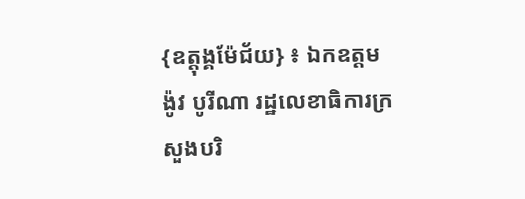{ឧត្ដុង្គម៉ែជ័យ} ៖ ឯកឧត្ដម ង៉ូវ បូរីណា រដ្ឋលេខាធិការក្រសួងបរិ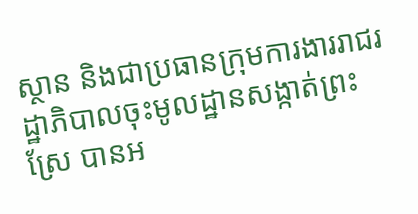ស្ថាន និងជាប្រធានក្រុមការងាររាជរដ្ឋាភិបាលចុះមូលដ្ឋានសង្កាត់ព្រះស្រែ បានអ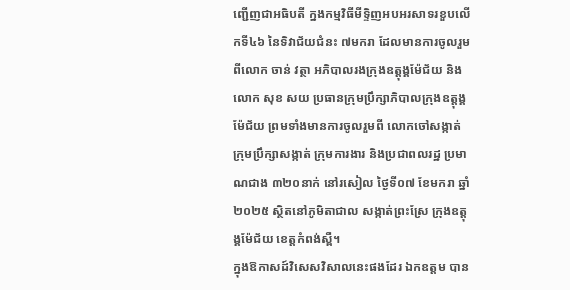ញ្ជើញជាអធិបតី ក្នងកម្មវិធីមីទ្ទិញអបអរសាទរខួបលេីកទី៤៦ នៃទិវាជ័យជំនះ ៧មករា ដែលមានការចូលរួមពីលោក ចាន់ វត្ថា អភិបាលរងក្រុងឧត្ដុង្គម៉ែជ័យ និង លោក សុខ សយ ប្រធានក្រុមប្រឹក្សាភិបាលក្រុងឧត្ដុង្គម៉ែជ័យ ព្រមទាំងមានការចូលរួមពី លោកចៅសង្កាត់ ក្រុមប្រឹក្សាសង្កាត់ ក្រុមការងារ និងប្រជាពលរដ្ឋ ប្រមាណជាង ៣២០នាក់ នៅរសៀល ថ្ងៃទី០៧ ខែមករា ឆ្នាំ២០២៥ ស្ថិតនៅភូមិតាជាល សង្កាត់ព្រះស្រែ ក្រុងឧត្ដុង្គម៉ែជ័យ ខេត្តកំពង់ស្ពឺ។
ក្នុងឱកាសដ៍វិសេសវិសាលនេះផងដែរ ឯកឧត្តម បាន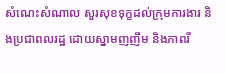សំណេះសំណាល សួរសុខទុក្ខដល់ក្រុមការងារ និងប្រជាពលរដ្ឋ ដោយស្នាមញញឹម និងភាពរី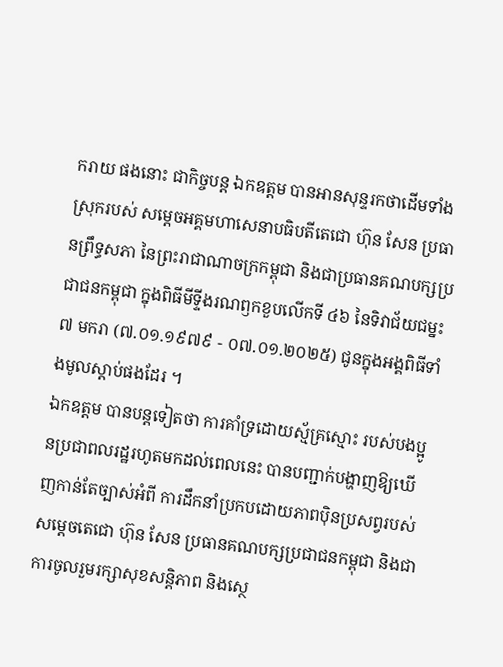ករាយ ផងនោះ ជាកិច្ចបន្ត ឯកឧត្តម បានអានសុន្ទរកថាដេីមទាំងស្រុករបស់ សម្តេចអគ្គមហាសេនាបធិបតីតេជោ ហ៊ុន សែន ប្រធានព្រឹទ្ធសភា នៃព្រះរាជាណាចក្រកម្ពុជា និងជាប្រធានគណបក្សប្រជាជនកម្ពុជា ក្នុងពិធីមីទ្ទីងរណឭកខួបលើកទី ៤៦ នៃទិវាជ័យជម្នះ ៧ មករា (៧.០១.១៩៧៩ - ០៧.០១.២០២៥) ជូនក្នុងអង្គពិធីទាំងមូលស្តាប់ផងដែរ ។
ឯកឧត្តម បានបន្ដទៀតថា ការគាំទ្រដោយស្ម័គ្រស្មោះ របស់បងប្អូនប្រជាពលរដ្ឋរហូតមកដល់ពេលនេះ បានបញ្ជាក់បង្ហាញឱ្យឃេីញកាន់តែច្បាស់អំពី ការដឹកនាំប្រកបដោយភាពប៉ិនប្រសព្វរបស់ សម្ដេចតេជោ ហ៊ុន សែន ប្រធានគណបក្សប្រជាជនកម្ពុជា និងជាការចូលរួមរក្សាសុខសន្ដិភាព និងស្ថេ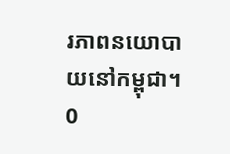រភាពនយោបាយនៅកម្ពុជា។
0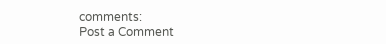comments:
Post a Comment